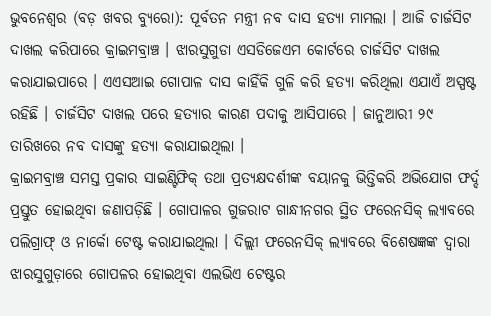ଭୁବନେଶ୍ୱର (ବଡ଼ ଖବର ବ୍ୟୁରୋ): ପୂର୍ବତନ ମନ୍ତ୍ରୀ ନବ ଦାସ ହତ୍ୟା ମାମଲା । ଆଜି ଚାର୍ଜସିଟ ଦାଖଲ କରିପାରେ କ୍ରାଇମବ୍ରାଞ୍ଚ । ଝାରସୁଗୁଡା ଏସଡିଜେଏମ କୋର୍ଟରେ ଚାର୍ଜସିଟ ଦାଖଲ କରାଯାଇପାରେ । ଏଏସଆଇ ଗୋପାଳ ଦାସ କାହିଁକି ଗୁଳି କରି ହତ୍ୟା କରିଥିଲା ଏଯାଏଁ ଅସ୍ପଷ୍ଟ ରହିଛି । ଚାର୍ଜସିଟ ଦାଖଲ ପରେ ହତ୍ୟାର କାରଣ ପଦାକୁ ଆସିପାରେ । ଜାନୁଆରୀ ୨୯ ତାରିଖରେ ନବ ଦାସଙ୍କୁ ହତ୍ୟା କରାଯାଇଥିଲା ।
କ୍ରାଇମବ୍ରାଞ୍ଚ ସମସ୍ତ ପ୍ରକାର ସାଇଣ୍ଟିଫିକ୍ ତଥା ପ୍ରତ୍ୟକ୍ଷଦର୍ଶୀଙ୍କ ବୟାନକୁ ଭିତ୍ତିକରି ଅଭିଯୋଗ ଫର୍ଦ୍ଦ ପ୍ରସ୍ତୁତ ହୋଇଥିବା ଜଣାପଡ଼ିଛି । ଗୋପାଳର ଗୁଜରାଟ ଗାନ୍ଧୀନଗର ସ୍ଥିତ ଫରେନସିକ୍ ଲ୍ୟାବରେ ପଲିଗ୍ରାଫ୍ ଓ ନାର୍କୋ ଟେଷ୍ଟ କରାଯାଇଥିଲା । ଦିଲ୍ଲୀ ଫରେନସିକ୍ ଲ୍ୟାବରେ ବିଶେଷଜ୍ଞଙ୍କ ଦ୍ୱାରା ଝାରସୁଗୁଡ଼ାରେ ଗୋପଳର ହୋଇଥିବା ଏଲଭିଏ ଟେଷ୍ଟର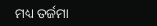ମଧ୍ୟ ତର୍ଜମା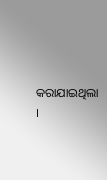କରାଯାଇଥିଲା ।